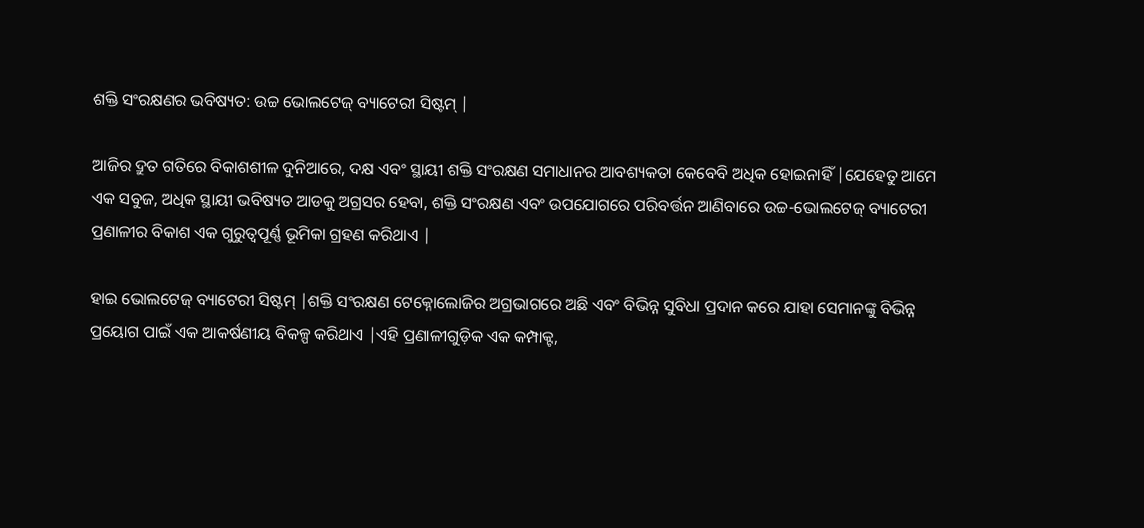ଶକ୍ତି ସଂରକ୍ଷଣର ଭବିଷ୍ୟତ: ଉଚ୍ଚ ଭୋଲଟେଜ୍ ବ୍ୟାଟେରୀ ସିଷ୍ଟମ୍ |

ଆଜିର ଦ୍ରୁତ ଗତିରେ ବିକାଶଶୀଳ ଦୁନିଆରେ, ଦକ୍ଷ ଏବଂ ସ୍ଥାୟୀ ଶକ୍ତି ସଂରକ୍ଷଣ ସମାଧାନର ଆବଶ୍ୟକତା କେବେବି ଅଧିକ ହୋଇନାହିଁ |ଯେହେତୁ ଆମେ ଏକ ସବୁଜ, ଅଧିକ ସ୍ଥାୟୀ ଭବିଷ୍ୟତ ଆଡକୁ ଅଗ୍ରସର ହେବା, ଶକ୍ତି ସଂରକ୍ଷଣ ଏବଂ ଉପଯୋଗରେ ପରିବର୍ତ୍ତନ ଆଣିବାରେ ଉଚ୍ଚ-ଭୋଲଟେଜ୍ ବ୍ୟାଟେରୀ ପ୍ରଣାଳୀର ବିକାଶ ଏକ ଗୁରୁତ୍ୱପୂର୍ଣ୍ଣ ଭୂମିକା ଗ୍ରହଣ କରିଥାଏ |

ହାଇ ଭୋଲଟେଜ୍ ବ୍ୟାଟେରୀ ସିଷ୍ଟମ୍ |ଶକ୍ତି ସଂରକ୍ଷଣ ଟେକ୍ନୋଲୋଜିର ଅଗ୍ରଭାଗରେ ଅଛି ଏବଂ ବିଭିନ୍ନ ସୁବିଧା ପ୍ରଦାନ କରେ ଯାହା ସେମାନଙ୍କୁ ବିଭିନ୍ନ ପ୍ରୟୋଗ ପାଇଁ ଏକ ଆକର୍ଷଣୀୟ ବିକଳ୍ପ କରିଥାଏ |ଏହି ପ୍ରଣାଳୀଗୁଡ଼ିକ ଏକ କମ୍ପାକ୍ଟ,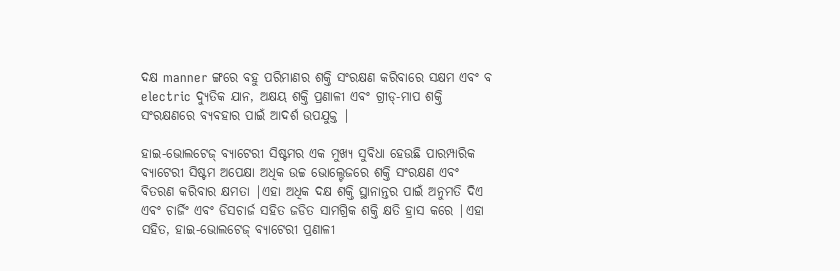ଦକ୍ଷ manner ଙ୍ଗରେ ବହୁ ପରିମାଣର ଶକ୍ତି ସଂରକ୍ଷଣ କରିବାରେ ସକ୍ଷମ ଏବଂ ବ electric ଦ୍ୟୁତିକ ଯାନ, ଅକ୍ଷୟ ଶକ୍ତି ପ୍ରଣାଳୀ ଏବଂ ଗ୍ରୀଡ୍-ମାପ ଶକ୍ତି ସଂରକ୍ଷଣରେ ବ୍ୟବହାର ପାଇଁ ଆଦର୍ଶ ଉପଯୁକ୍ତ |

ହାଇ-ଭୋଲଟେଜ୍ ବ୍ୟାଟେରୀ ସିଷ୍ଟମର ଏକ ମୁଖ୍ୟ ସୁବିଧା ହେଉଛି ପାରମ୍ପାରିକ ବ୍ୟାଟେରୀ ସିଷ୍ଟମ ଅପେକ୍ଷା ଅଧିକ ଉଚ୍ଚ ଭୋଲ୍ଟେଜରେ ଶକ୍ତି ସଂରକ୍ଷଣ ଏବଂ ବିତରଣ କରିବାର କ୍ଷମତା |ଏହା ଅଧିକ ଦକ୍ଷ ଶକ୍ତି ସ୍ଥାନାନ୍ତର ପାଇଁ ଅନୁମତି ଦିଏ ଏବଂ ଚାର୍ଜିଂ ଏବଂ ଡିସଚାର୍ଜ ସହିତ ଜଡିତ ସାମଗ୍ରିକ ଶକ୍ତି କ୍ଷତି ହ୍ରାସ କରେ |ଏହା ସହିତ, ହାଇ-ଭୋଲଟେଜ୍ ବ୍ୟାଟେରୀ ପ୍ରଣାଳୀ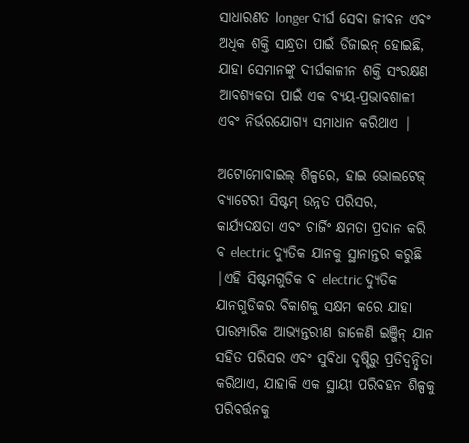ସାଧାରଣତ longer ଦୀର୍ଘ ସେବା ଜୀବନ ଏବଂ ଅଧିକ ଶକ୍ତି ସାନ୍ଧ୍ରତା ପାଇଁ ଡିଜାଇନ୍ ହୋଇଛି, ଯାହା ସେମାନଙ୍କୁ ଦୀର୍ଘକାଳୀନ ଶକ୍ତି ସଂରକ୍ଷଣ ଆବଶ୍ୟକତା ପାଇଁ ଏକ ବ୍ୟୟ-ପ୍ରଭାବଶାଳୀ ଏବଂ ନିର୍ଭରଯୋଗ୍ୟ ସମାଧାନ କରିଥାଏ |

ଅଟୋମୋବାଇଲ୍ ଶିଳ୍ପରେ, ହାଇ ଭୋଲଟେଜ୍ ବ୍ୟାଟେରୀ ସିଷ୍ଟମ୍ ଉନ୍ନତ ପରିସର, କାର୍ଯ୍ୟଦକ୍ଷତା ଏବଂ ଚାର୍ଜିଂ କ୍ଷମତା ପ୍ରଦାନ କରି ବ electric ଦ୍ୟୁତିକ ଯାନକୁ ସ୍ଥାନାନ୍ତର କରୁଛି |ଏହି ସିଷ୍ଟମଗୁଡିକ ବ electric ଦ୍ୟୁତିକ ଯାନଗୁଡିକର ବିକାଶକୁ ସକ୍ଷମ କରେ ଯାହା ପାରମ୍ପାରିକ ଆଭ୍ୟନ୍ତରୀଣ ଜାଳେଣି ଇଞ୍ଜିନ୍ ଯାନ ସହିତ ପରିସର ଏବଂ ସୁବିଧା ଦୃଷ୍ଟିରୁ ପ୍ରତିଦ୍ୱନ୍ଦ୍ୱିତା କରିଥାଏ, ଯାହାକି ଏକ ସ୍ଥାୟୀ ପରିବହନ ଶିଳ୍ପକୁ ପରିବର୍ତ୍ତନକୁ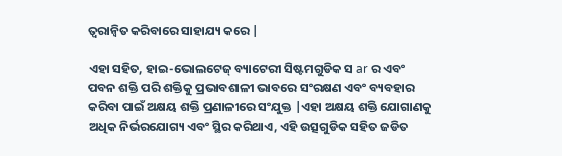ତ୍ୱରାନ୍ୱିତ କରିବାରେ ସାହାଯ୍ୟ କରେ |

ଏହା ସହିତ, ହାଇ-ଭୋଲଟେଜ୍ ବ୍ୟାଟେରୀ ସିଷ୍ଟମଗୁଡିକ ସ ar ର ଏବଂ ପବନ ଶକ୍ତି ପରି ଶକ୍ତିକୁ ପ୍ରଭାବଶାଳୀ ଭାବରେ ସଂରକ୍ଷଣ ଏବଂ ବ୍ୟବହାର କରିବା ପାଇଁ ଅକ୍ଷୟ ଶକ୍ତି ପ୍ରଣାଳୀରେ ସଂଯୁକ୍ତ |ଏହା ଅକ୍ଷୟ ଶକ୍ତି ଯୋଗାଣକୁ ଅଧିକ ନିର୍ଭରଯୋଗ୍ୟ ଏବଂ ସ୍ଥିର କରିଥାଏ, ଏହି ଉତ୍ସଗୁଡିକ ସହିତ ଜଡିତ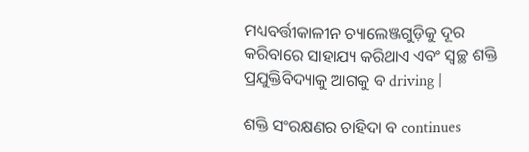ମଧ୍ୟବର୍ତ୍ତୀକାଳୀନ ଚ୍ୟାଲେଞ୍ଜଗୁଡ଼ିକୁ ଦୂର କରିବାରେ ସାହାଯ୍ୟ କରିଥାଏ ଏବଂ ସ୍ୱଚ୍ଛ ଶକ୍ତି ପ୍ରଯୁକ୍ତିବିଦ୍ୟାକୁ ଆଗକୁ ବ driving |

ଶକ୍ତି ସଂରକ୍ଷଣର ଚାହିଦା ବ continues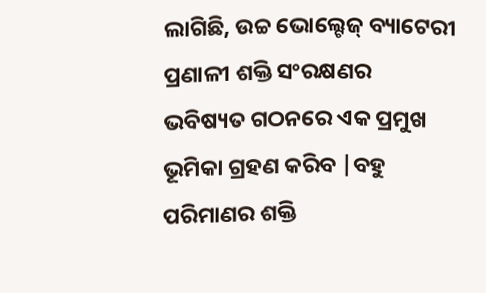ଲାଗିଛି, ଉଚ୍ଚ ଭୋଲ୍ଟେଜ୍ ବ୍ୟାଟେରୀ ପ୍ରଣାଳୀ ଶକ୍ତି ସଂରକ୍ଷଣର ଭବିଷ୍ୟତ ଗଠନରେ ଏକ ପ୍ରମୁଖ ଭୂମିକା ଗ୍ରହଣ କରିବ |ବହୁ ପରିମାଣର ଶକ୍ତି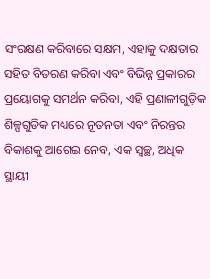ସଂରକ୍ଷଣ କରିବାରେ ସକ୍ଷମ, ଏହାକୁ ଦକ୍ଷତାର ସହିତ ବିତରଣ କରିବା ଏବଂ ବିଭିନ୍ନ ପ୍ରକାରର ପ୍ରୟୋଗକୁ ସମର୍ଥନ କରିବା, ଏହି ପ୍ରଣାଳୀଗୁଡ଼ିକ ଶିଳ୍ପଗୁଡିକ ମଧ୍ୟରେ ନୂତନତା ଏବଂ ନିରନ୍ତର ବିକାଶକୁ ଆଗେଇ ନେବ, ଏକ ସ୍ୱଚ୍ଛ, ଅଧିକ ସ୍ଥାୟୀ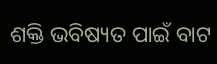ଶକ୍ତି ଭବିଷ୍ୟତ ପାଇଁ ବାଟ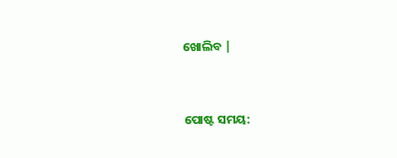ଖୋଲିବ |


ପୋଷ୍ଟ ସମୟ: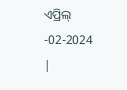ଏପ୍ରିଲ୍ -02-2024 |